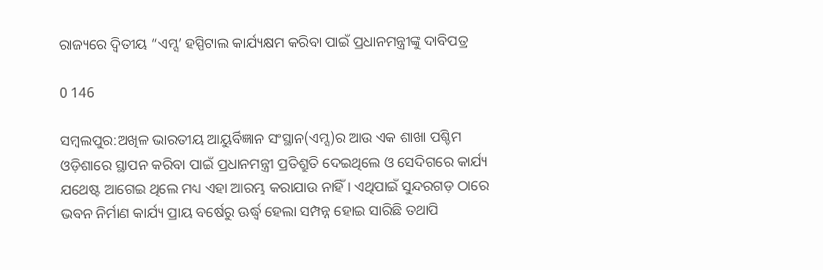ରାଜ୍ୟରେ ଦ୍ୱିତୀୟ “ଏମ୍ସ’ ହସ୍ପିଟାଲ କାର୍ଯ୍ୟକ୍ଷମ କରିବା ପାଇଁ ପ୍ରଧାନମନ୍ତ୍ରୀଙ୍କୁ ଦାବିପତ୍ର

0 146

ସମ୍ବଲପୁର:ଅଖିଳ ଭାରତୀୟ ଆୟୁର୍ବିଜ୍ଞାନ ସଂସ୍ଥାନ(ଏମ୍ସ)ର ଆଉ ଏକ ଶାଖା ପଶ୍ଚିମ ଓଡ଼ିଶାରେ ସ୍ଥାପନ କରିବା ପାଇଁ ପ୍ରଧାନମନ୍ତ୍ରୀ ପ୍ରତିଶ୍ରୁତି ଦେଇଥିଲେ ଓ ସେଦିଗରେ କାର୍ଯ୍ୟ ଯଥେଷ୍ଟ ଆଗେଇ ଥିଲେ ମଧ୍ୟ ଏହା ଆରମ୍ଭ କରାଯାଉ ନାହିଁ । ଏଥିପାଇଁ ସୁନ୍ଦରଗଡ଼ ଠାରେ ଭବନ ନିର୍ମାଣ କାର୍ଯ୍ୟ ପ୍ରାୟ ବର୍ଷେରୁ ଊର୍ଦ୍ଧ୍ୱ ହେଲା ସମ୍ପନ୍ନ ହୋଇ ସାରିଛି ତଥାପି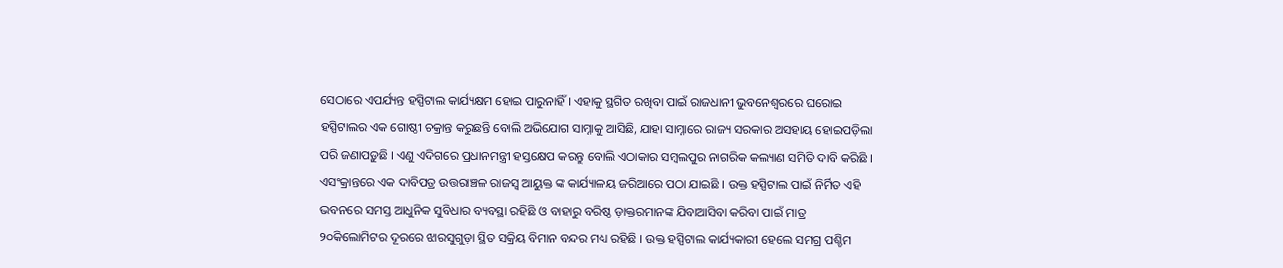ସେଠାରେ ଏପର୍ଯ୍ୟନ୍ତ ହସ୍ପିଟାଲ କାର୍ଯ୍ୟକ୍ଷମ ହୋଇ ପାରୁନାହିଁ । ଏହାକୁ ସ୍ଥଗିତ ରଖିବା ପାଇଁ ରାଜଧାନୀ ଭୁବନେଶ୍ୱରରେ ଘରୋଇ ହସ୍ପିଟାଲର ଏକ ଗୋଷ୍ଠୀ ଚକ୍ରାନ୍ତ କରୁଛନ୍ତି ବୋଲି ଅଭିଯୋଗ ସାମ୍ନାକୁ ଆସିଛି, ଯାହା ସାମ୍ନାରେ ରାଜ୍ୟ ସରକାର ଅସହାୟ ହୋଇପଡ଼ିଲା ପରି ଜଣାପଡ଼ୁଛି । ଏଣୁ ଏଦିଗରେ ପ୍ରଧାନମନ୍ତ୍ରୀ ହସ୍ତକ୍ଷେପ କରନ୍ତୁ ବୋଲି ଏଠାକାର ସମ୍ବଲପୁର ନାଗରିକ କଲ୍ୟାଣ ସମିତି ଦାବି କରିଛି । ଏସଂକ୍ରାନ୍ତରେ ଏକ ଦାବିପତ୍ର ଉତ୍ତରାଞ୍ଚଳ ରାଜସ୍ୱ ଆୟୁକ୍ତ ଙ୍କ କାର୍ଯ୍ୟାଳୟ ଜରିଆରେ ପଠା ଯାଇଛି । ଉକ୍ତ ହସ୍ପିଟାଲ ପାଇଁ ନିର୍ମିତ ଏହି ଭବନରେ ସମସ୍ତ ଆଧୁନିକ ସୁବିଧାର ବ୍ୟବସ୍ଥା ରହିଛି ଓ ବାହାରୁ ବରିଷ୍ଠ ଡ଼ାକ୍ତରମାନଙ୍କ ଯିବାଆସିବା କରିବା ପାଇଁ ମାତ୍ର ୨୦କିଲୋମିଟର ଦୂରରେ ଝାରସୁଗୁଡ଼ା ସ୍ଥିତ ସକ୍ରିୟ ବିମାନ ବନ୍ଦର ମଧ୍ୟ ରହିଛି । ଉକ୍ତ ହସ୍ପିଟାଲ କାର୍ଯ୍ୟକାରୀ ହେଲେ ସମଗ୍ର ପଶ୍ଚିମ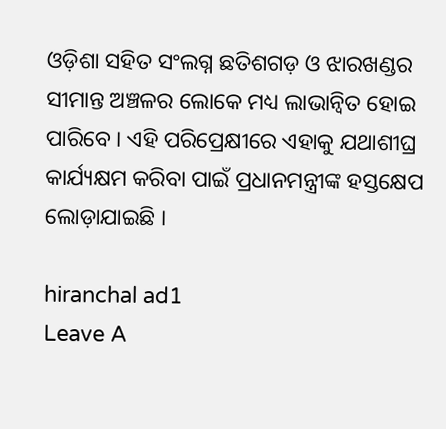ଓଡ଼ିଶା ସହିତ ସଂଲଗ୍ନ ଛତିଶଗଡ଼ ଓ ଝାରଖଣ୍ଡର ସୀମାନ୍ତ ଅଞ୍ଚଳର ଲୋକେ ମଧ୍ୟ ଲାଭାନ୍ୱିତ ହୋଇ ପାରିବେ । ଏହି ପରିପ୍ରେକ୍ଷୀରେ ଏହାକୁ ଯଥାଶୀଘ୍ର କାର୍ଯ୍ୟକ୍ଷମ କରିବା ପାଇଁ ପ୍ରଧାନମନ୍ତ୍ରୀଙ୍କ ହସ୍ତକ୍ଷେପ ଲୋଡ଼ାଯାଇଛି ।

hiranchal ad1
Leave A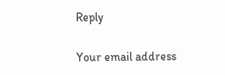Reply

Your email address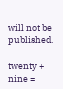will not be published.

twenty + nine =